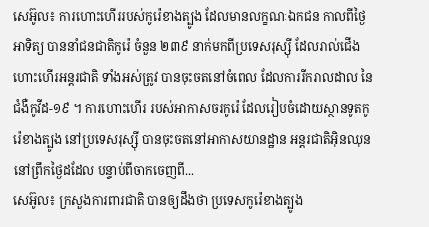សេអ៊ូល៖ ការហោះហើររបស់កូរ៉េខាងត្បូង ដែលមានលក្ខណៈឯកជន កាលពីថ្ងៃអាទិត្យ បាននាំជនជាតិកូរ៉េ ចំនួន ២៣៩ នាក់មកពីប្រទេសរុស្ស៊ី ដែលរាល់ជើងហោះហើរអន្តរជាតិ ទាំងអស់ត្រូវ បានចុះចតនៅចំពេល ដែលការរីករាលដាល នៃជំងឺកូវីដ-១៩ ។ ការហោះហើរ របស់អាកាសចរកូរ៉េ ដែលរៀបចំដោយស្ថានទូតកូរ៉េខាងត្បូង នៅប្រទេសរុស្ស៊ី បានចុះចតនៅអាកាសយានដ្ឋាន អន្តរជាតិអ៊ិនឈុន នៅព្រឹកថ្ងៃដដែល បន្ទាប់ពីចាកចេញពី...
សេអ៊ូល៖ ក្រសួងការពារជាតិ បានឲ្យដឹងថា ប្រទេសកូរ៉េខាងត្បូង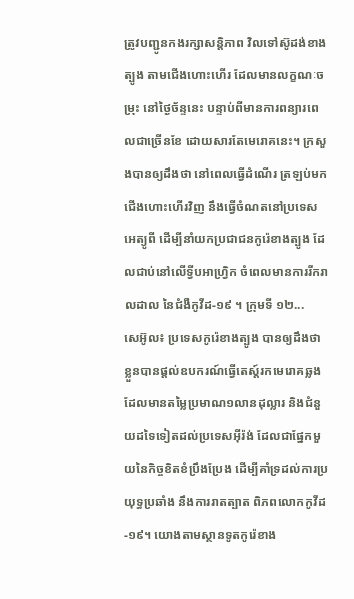ត្រូវបញ្ជូនកងរក្សាសន្តិភាព វិលទៅស៊ូដង់ខាងត្បូង តាមជើងហោះហើរ ដែលមានលក្ខណៈចម្រុះ នៅថ្ងៃច័ន្ទនេះ បន្ទាប់ពីមានការពន្យារពេលជាច្រើនខែ ដោយសារតែមេរោគនេះ។ ក្រសួងបានឲ្យដឹងថា នៅពេលធ្វើដំណើរ ត្រឡប់មកជើងហោះហើរវិញ នឹងធ្វើចំណតនៅប្រទេសអេត្យូពី ដើម្បីនាំយកប្រជាជនកូរ៉េខាងត្បូង ដែលជាប់នៅលើទ្វីបអាហ្រ្វិក ចំពេលមានការរីករាលដាល នៃជំងឺកូវីដ-១៩ ។ ក្រុមទី ១២...
សេអ៊ូល៖ ប្រទេសកូរ៉េខាងត្បូង បានឲ្យដឹងថា ខ្លួនបានផ្តល់ឧបករណ៍ធ្វើតេស្ត៍រកមេរោគឆ្លង ដែលមានតម្លៃប្រមាណ១លានដុល្លារ និងជំនួយដទៃទៀតដល់ប្រទេសអ៊ីរ៉ង់ ដែលជាផ្នែកមួយនៃកិច្ចខិតខំប្រឹងប្រែង ដើម្បីគាំទ្រដល់ការប្រយុទ្ធប្រឆាំង នឹងការរាតត្បាត ពិភពលោកកូវីដ-១៩។ យោងតាមស្ថានទូតកូរ៉េខាង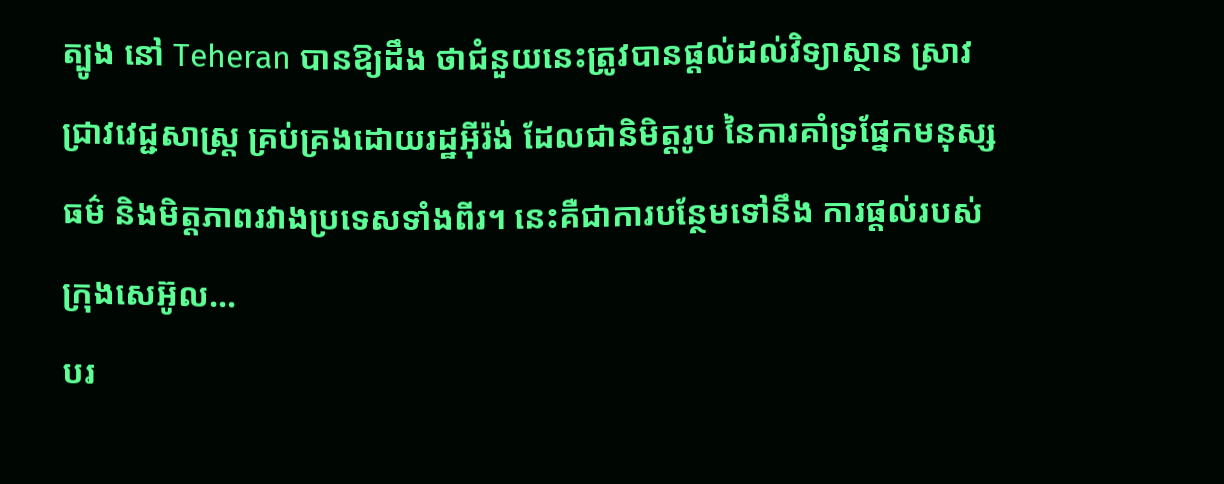ត្បូង នៅ Teheran បានឱ្យដឹង ថាជំនួយនេះត្រូវបានផ្តល់ដល់វិទ្យាស្ថាន ស្រាវជ្រាវវេជ្ជសាស្រ្ត គ្រប់គ្រងដោយរដ្ឋអ៊ីរ៉ង់ ដែលជានិមិត្តរូប នៃការគាំទ្រផ្នែកមនុស្សធម៌ និងមិត្តភាពរវាងប្រទេសទាំងពីរ។ នេះគឺជាការបន្ថែមទៅនឹង ការផ្តល់របស់ក្រុងសេអ៊ូល...
បរ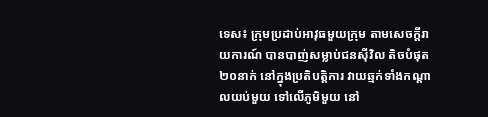ទេស៖ ក្រុមប្រដាប់អាវុធមួយក្រុម តាមសេចក្តីរាយការណ៍ បានបាញ់សម្លាប់ជនស៊ីវិល តិចបំផុត២០នាក់ នៅក្នុងប្រតិបត្តិការ វាយឆ្មក់ទាំងកណ្ដាលយប់មួយ ទៅលើភូមិមួយ នៅ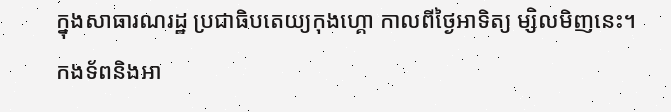ក្នុងសាធារណរដ្ឋ ប្រជាធិបតេយ្យកុងហ្គោ កាលពីថ្ងៃអាទិត្យ ម្សិលមិញនេះ។ កងទ័ពនិងអា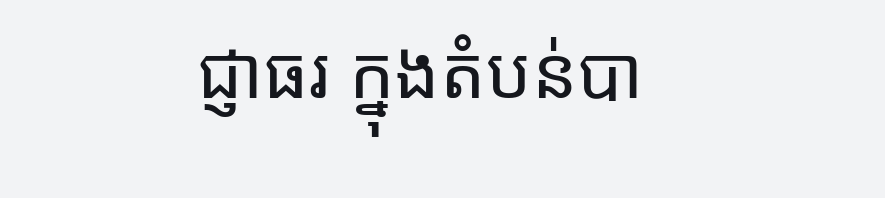ជ្ញាធរ ក្នុងតំបន់បា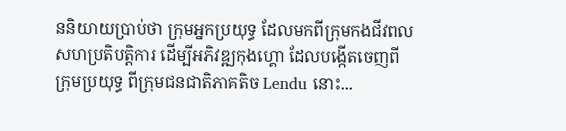ននិយាយប្រាប់ថា ក្រុមអ្នកប្រយុទ្ធ ដែលមកពីក្រុមកងជីវពល សហប្រតិបត្តិការ ដើម្បីអភិវឌ្ឍកុងហ្គោ ដែលបង្កើតចេញពីក្រុមប្រយុទ្ធ ពីក្រុមជនជាតិភាគតិច Lendu នោះ...